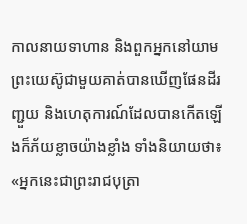កាលនាយទាហាន និងពួកអ្នកនៅយាមព្រះយេស៊ូជាមួយគាត់បានឃើញផែនដីរញ្ជួយ និងហេតុការណ៍ដែលបានកើតឡើងក៏ភ័យខ្លាចយ៉ាងខ្លាំង ទាំងនិយាយថា៖ «អ្នកនេះជាព្រះរាជបុត្រា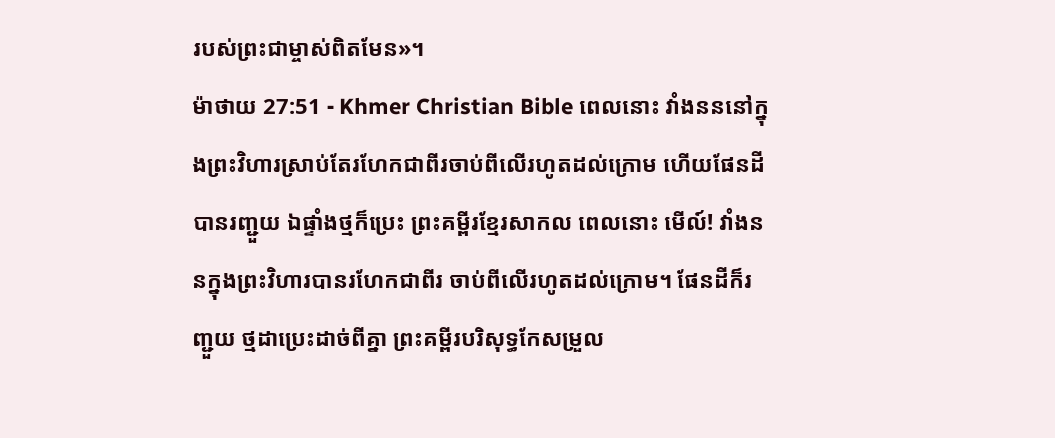របស់ព្រះជាម្ចាស់ពិតមែន»។
ម៉ាថាយ 27:51 - Khmer Christian Bible ពេលនោះ វាំងនននៅក្នុងព្រះវិហារស្រាប់តែរហែកជាពីរចាប់ពីលើរហូតដល់ក្រោម ហើយផែនដីបានរញ្ជួយ ឯផ្ទាំងថ្មក៏ប្រេះ ព្រះគម្ពីរខ្មែរសាកល ពេលនោះ មើល៍! វាំងននក្នុងព្រះវិហារបានរហែកជាពីរ ចាប់ពីលើរហូតដល់ក្រោម។ ផែនដីក៏រញ្ជួយ ថ្មដាប្រេះដាច់ពីគ្នា ព្រះគម្ពីរបរិសុទ្ធកែសម្រួល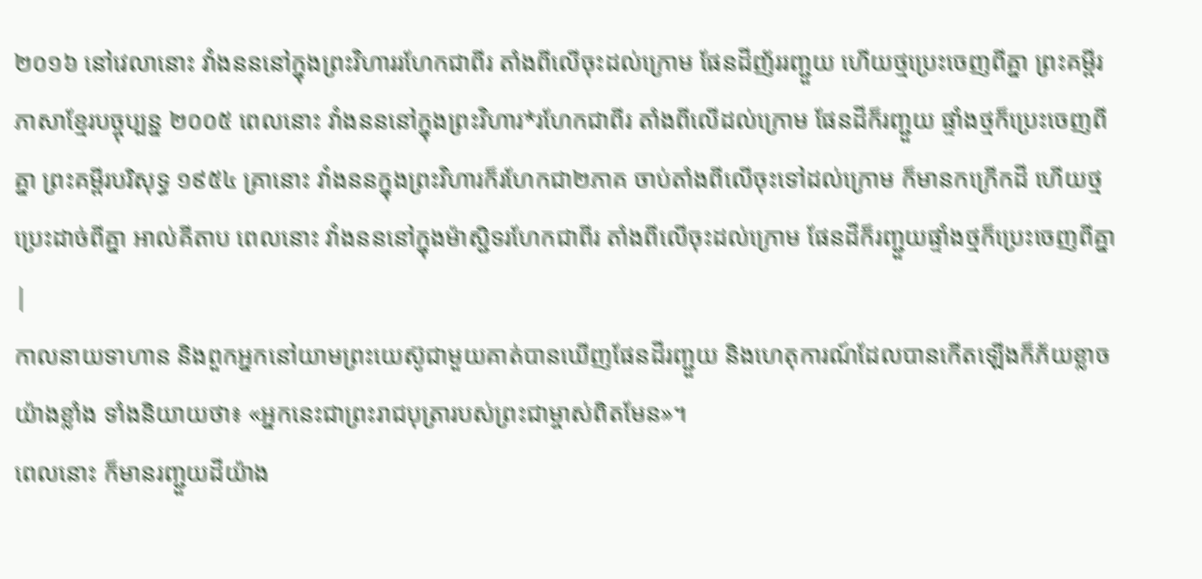២០១៦ នៅវេលានោះ វាំងនននៅក្នុងព្រះវិហាររហែកជាពីរ តាំងពីលើចុះដល់ក្រោម ផែនដីញ័ររញ្ជួយ ហើយថ្មប្រេះចេញពីគ្នា ព្រះគម្ពីរភាសាខ្មែរបច្ចុប្បន្ន ២០០៥ ពេលនោះ វាំងនននៅក្នុងព្រះវិហារ*រហែកជាពីរ តាំងពីលើដល់ក្រោម ផែនដីក៏រញ្ជួយ ផ្ទាំងថ្មក៏ប្រេះចេញពីគ្នា ព្រះគម្ពីរបរិសុទ្ធ ១៩៥៤ គ្រានោះ វាំងននក្នុងព្រះវិហារក៏រហែកជា២ភាគ ចាប់តាំងពីលើចុះទៅដល់ក្រោម ក៏មានកក្រើកដី ហើយថ្មប្រេះដាច់ពីគ្នា អាល់គីតាប ពេលនោះ វាំងនននៅក្នុងម៉ាស្ជិទរហែកជាពីរ តាំងពីលើចុះដល់ក្រោម ផែនដីក៏រញ្ជួយផ្ទាំងថ្មក៏ប្រេះចេញពីគ្នា |
កាលនាយទាហាន និងពួកអ្នកនៅយាមព្រះយេស៊ូជាមួយគាត់បានឃើញផែនដីរញ្ជួយ និងហេតុការណ៍ដែលបានកើតឡើងក៏ភ័យខ្លាចយ៉ាងខ្លាំង ទាំងនិយាយថា៖ «អ្នកនេះជាព្រះរាជបុត្រារបស់ព្រះជាម្ចាស់ពិតមែន»។
ពេលនោះ ក៏មានរញ្ជួយដីយ៉ាង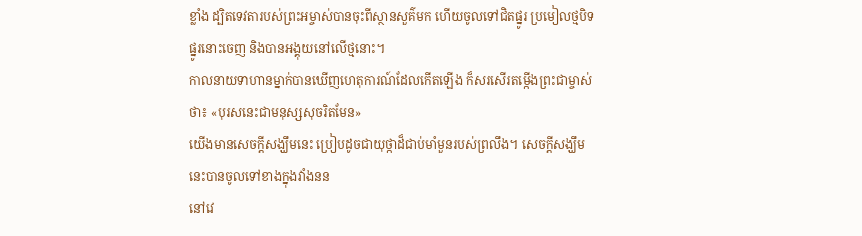ខ្លាំង ដ្បិតទេវតារបស់ព្រះអម្ចាស់បានចុះពីស្ថានសួគ៌មក ហើយចូលទៅជិតផ្នូរ ប្រមៀលថ្មបិទផ្នូរនោះចេញ និងបានអង្គុយនៅលើថ្មនោះ។
កាលនាយទាហានម្នាក់បានឃើញហេតុការណ៍ដែលកើតឡើង ក៏សរសើរតម្កើងព្រះជាម្ចាស់ថា៖ «បុរសនេះជាមនុស្សសុចរិតមែន»
យើងមានសេចក្ដីសង្ឃឹមនេះ ប្រៀបដូចជាយុថ្កាដ៏ជាប់មាំមួនរបស់ព្រលឹង។ សេចក្ដីសង្ឃឹមនេះបានចូលទៅខាងក្នុងវាំងនន
នៅវេ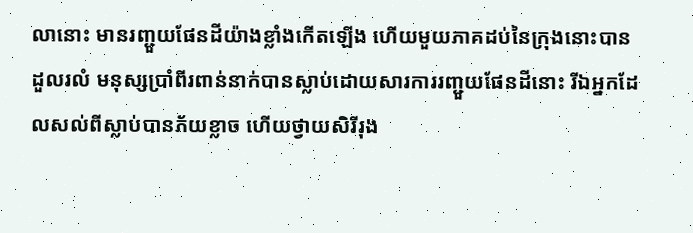លានោះ មានរញ្ជួយផែនដីយ៉ាងខ្លាំងកើតឡើង ហើយមួយភាគដប់នៃក្រុងនោះបានដួលរលំ មនុស្សប្រាំពីរពាន់នាក់បានស្លាប់ដោយសារការរញ្ជួយផែនដីនោះ រីឯអ្នកដែលសល់ពីស្លាប់បានភ័យខ្លាច ហើយថ្វាយសិរីរុង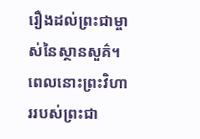រឿងដល់ព្រះជាម្ចាស់នៃស្ថានសួគ៌។
ពេលនោះព្រះវិហាររបស់ព្រះជា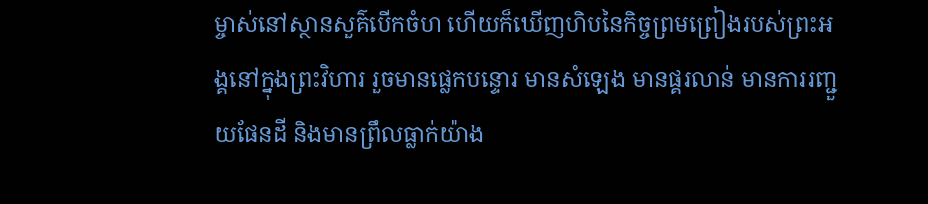ម្ចាស់នៅស្ថានសួគ៌បើកចំហ ហើយក៏ឃើញហិបនៃកិច្ចព្រមព្រៀងរបស់ព្រះអង្គនៅក្នុងព្រះវិហារ រួចមានផ្លេកបន្ទោរ មានសំឡេង មានផ្គរលាន់ មានការរញ្ជួយផែនដី និងមានព្រឹលធ្លាក់យ៉ាង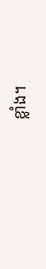ខ្លាំង។